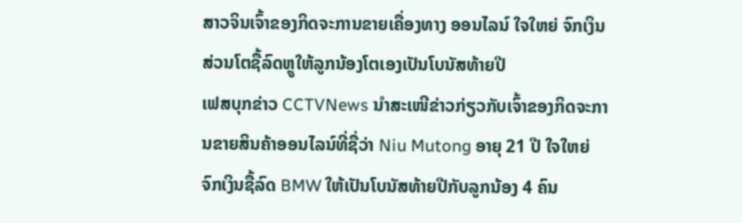ສາວຈິນເຈົ້າຂອງກິດຈະການຂາຍເຄື່ອງທາງ ອອນໄລນ໌ ໃຈໃຫຍ່ ຈົກເງິນສ່ວນໂຕຊື້ລົດຫຼູໃຫ້ລູກນ້ອງໂຕເອງເປັນໂບນັສທ້າຍປີ
ເຟສບຸກຂ່າວ CCTVNews ນໍາສະເໜີຂ່າວກ່ຽວກັບເຈົ້າຂອງກິດຈະການຂາຍສິນຄ້າອອນໄລນ໌ທີ່ຊື່ວ່າ Niu Mutong ອາຍຸ 21 ປີ ໃຈໃຫຍ່ ຈົກເງິນຊື້ລົດ BMW ໃຫ້ເປັນໂບນັສທ້າຍປີກັບລູກນ້ອງ 4 ຄົນ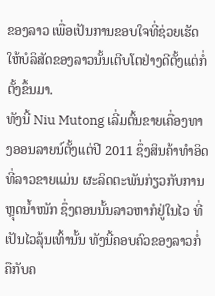ຂອງລາວ ເພື່ອເປັນການຂອບໃຈທີ່ຊ່ວຍເຮັດໃຫ້ບໍລິສັດຂອງລາວນັ້ນເຕີບໂຕຢ່າງດີຕັ້ງແຕ່ກໍ່ຕັ້ງຂຶ້ນມາ.
ທັງນີ້ Niu Mutong ເລີ່ມຕົ້ນຂາຍເຄື່ອງທາງອອນລາຍນ໌ຕັ້ງແຕ່ປີ 2011 ຊຶ່ງສິນຄ້າທໍາອິດທີ່ລາວຂາຍແມ່ນ ຜະລິດຕະພັນກ່ຽວກັບການຫຼຸດນໍ້າໜັກ ຊຶ່ງຕອນນັ້ນລາວຫາກໍຢູ່ໃນໄວ ທີ່ເປັນໄວລຸ້ນເທົ້ານັ້ນ ທັງນີ້ຄອບຄົວຂອງລາວກໍ່ຄືກັບຄ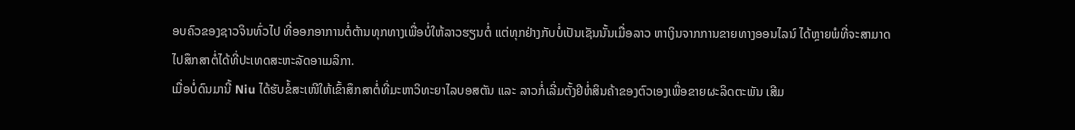ອບຄົວຂອງຊາວຈິນທົ່ວໄປ ທີ່ອອກອາການຕໍ່ຕ້ານທຸກທາງເພື່ອບໍ່ໃຫ້ລາວຮຽນຕໍ່ ແຕ່ທຸກຢ່າງກັບບໍ່ເປັນເຊັນນັ້ນເມື່ອລາວ ຫາເງິນຈາກການຂາຍທາງອອນໄລນ໌ ໄດ້ຫຼາຍພໍທີ່ຈະສາມາດ ໄປສຶກສາຕໍ່ໄດ້ທີ່ປະເທດສະຫະລັດອາເມລິກາ.
ເມື່ອບໍ່ດົນມານີ້ Niu ໄດ້ຮັບຂໍ້ສະເໜີໃຫ້ເຂົ້າສຶກສາຕໍ່ທີ່ມະຫາວິທະຍາໄລບອສຕັນ ແລະ ລາວກໍ່ເລີ່ມຕັ້ງຢີຫໍ່ສິນຄ້າຂອງຕົວເອງເພື່ອຂາຍຜະລິດຕະພັນ ເສີມ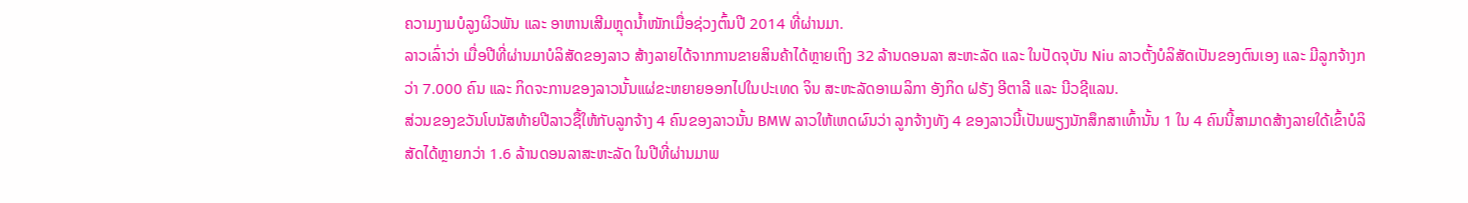ຄວາມງາມບໍລູງຜິວພັນ ແລະ ອາຫານເສີມຫຼຸດນໍ້າໜັກເມື່ອຊ່ວງຕົ້ນປີ 2014 ທີ່ຜ່ານມາ.
ລາວເລົ່າວ່າ ເມື່ອປີທີ່ຜ່ານມາບໍລິສັດຂອງລາວ ສ້າງລາຍໄດ້ຈາກການຂາຍສິນຄ້າໄດ້ຫຼາຍເຖິງ 32 ລ້ານດອນລາ ສະຫະລັດ ແລະ ໃນປັດຈຸບັນ Niu ລາວຕັ້ງບໍລິສັດເປັນຂອງຕົນເອງ ແລະ ມີລູກຈ້າງກວ່າ 7.000 ຄົນ ແລະ ກິດຈະການຂອງລາວນັ້ນແຜ່ຂະຫຍາຍອອກໄປໃນປະເທດ ຈິນ ສະຫະລັດອາເມລິກາ ອັງກິດ ຝຣັງ ອີຕາລີ ແລະ ນີວຊີແລນ.
ສ່ວນຂອງຂວັນໂບນັສທ້າຍປີລາວຊື້ໃຫ້ກັບລູກຈ້າງ 4 ຄົນຂອງລາວນັ້ນ BMW ລາວໃຫ້ເຫດຜົນວ່າ ລູກຈ້າງທັງ 4 ຂອງລາວນີ້ເປັນພຽງນັກສຶກສາເທົ້ານັ້ນ 1 ໃນ 4 ຄົນນີ້ສາມາດສ້າງລາຍໃດ້ເຂົ້າບໍລິສັດໄດ້ຫຼາຍກວ່າ 1.6 ລ້ານດອນລາສະຫະລັດ ໃນປີທີ່ຜ່ານມາພ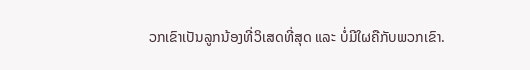ວກເຂົາເປັນລູກນ້ອງທີ່ວິເສດທີ່ສຸດ ແລະ ບໍ່ມີໃຜຄືກັບພວກເຂົາ.